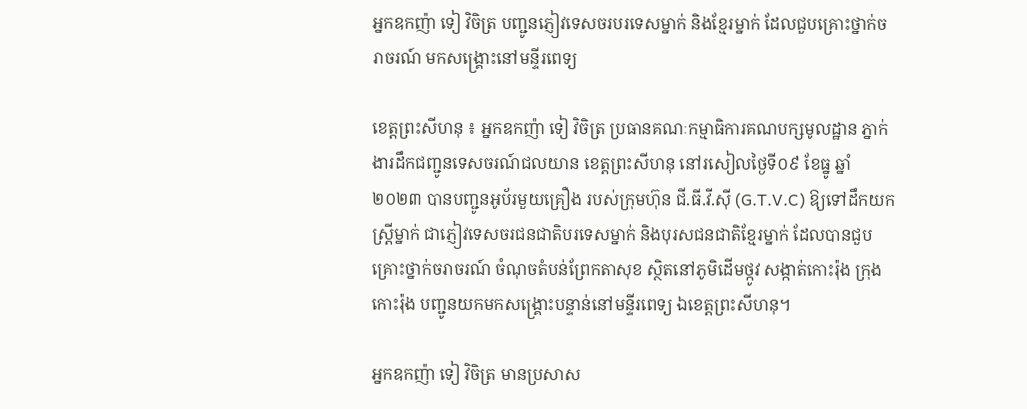អ្នកឧកញ៉ា ទៀ វិចិត្រ បញ្ជូនភ្ញៀវទេសចរបរទេសម្នាក់ និងខ្មែរម្នាក់ ដែលជួបគ្រោះថ្នាក់ចរាចរណ៍ មកសង្គ្រោះនៅមន្ទីរពេទ្យ

ខេត្តព្រះសីហនុ ៖ អ្នកឧកញ៉ា ទៀ វិចិត្រ ប្រធានគណៈកម្មាធិការគណបក្សមូលដ្ឋាន ភ្នាក់ងារដឹកជញ្ជូនទេសចរណ៍ជលយាន ខេត្តព្រះសីហនុ នៅរសៀលថ្ងៃទី០៩ ខែធ្នូ ឆ្នាំ២០២៣ បានបញ្ជូនអូប័រមួយគ្រឿង របស់ក្រុមហ៊ុន ជី.ធី.វី.ស៊ី (G.T.V.C) ឱ្យទៅដឹកយកស្រ្តីម្នាក់ ជាភ្ញៀវទេសចរជនជាតិបរទេសម្នាក់ និងបុរសជនជាតិខ្មែរម្នាក់ ដែលបានជួបគ្រោះថ្នាក់ចរាចរណ៍ ចំណុចតំបន់ព្រែកតាសុខ ស្ថិតនៅភូមិដើមថ្កូវ សង្កាត់កោះរ៉ុង ក្រុងកោះរ៉ុង បញ្ជូនយកមកសង្គ្រោះបន្ទាន់នៅមន្ទីរពេទ្យ ឯខេត្តព្រះសីហនុ។

អ្នកឧកញ៉ា ទៀ វិចិត្រ មានប្រសាស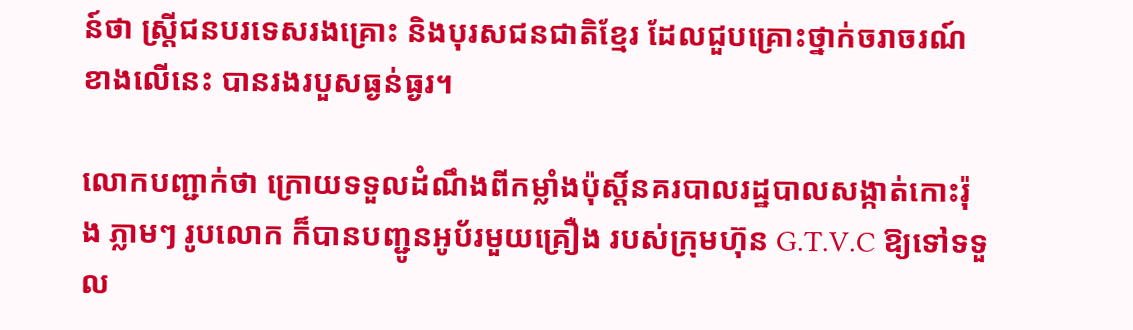ន៍ថា ស្ត្រីជនបរទេសរងគ្រោះ និងបុរសជនជាតិខ្មែរ ដែលជួបគ្រោះថ្នាក់ចរាចរណ៍ខាងលើនេះ បានរងរបួសធ្ងន់ធ្ងរ។

លោកបញ្ជាក់ថា ក្រោយទទួលដំណឹងពីកម្លាំងប៉ុស្តិ៍នគរបាលរដ្ឋបាលសង្កាត់កោះរ៉ុង ភ្លាមៗ រូបលោក ក៏បានបញ្ជូនអូប័រមួយគ្រឿង របស់ក្រុមហ៊ុន G.T.V.C ឱ្យទៅទទួល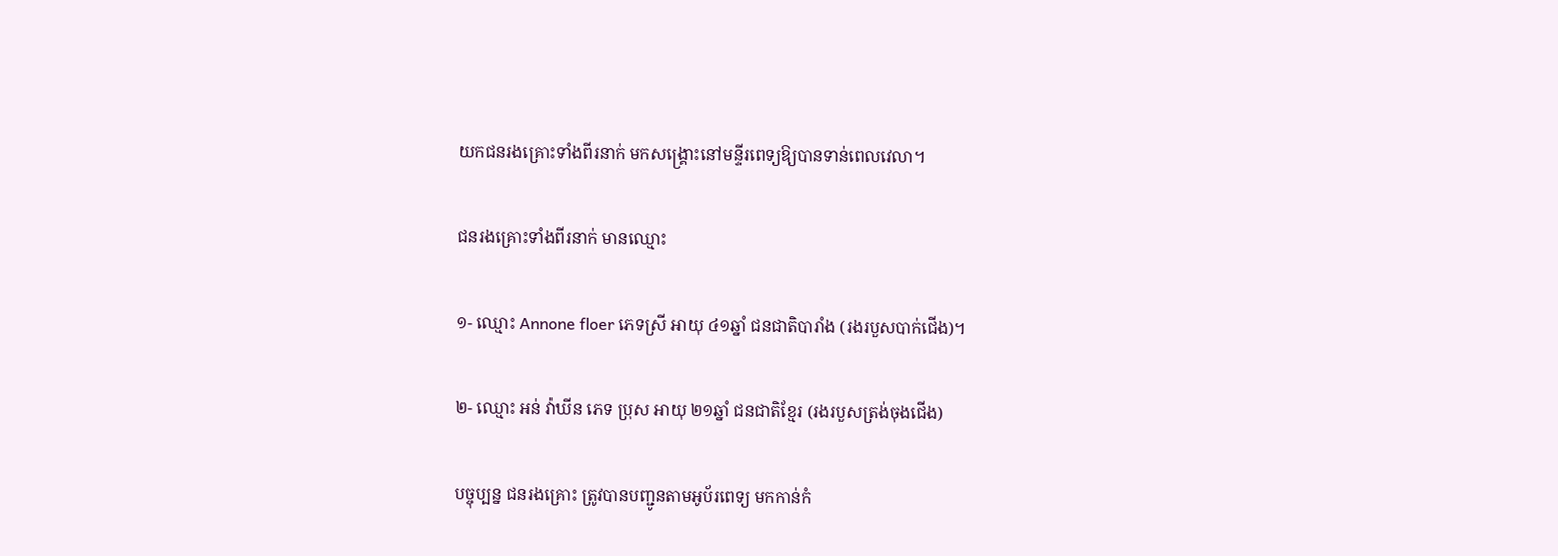យកជនរងគ្រោះទាំងពីរនាក់ មកសង្គ្រោះនៅមន្ទីរពេទ្យឱ្យបានទាន់ពេលវេលា។

ជនរងគ្រោះទាំងពីរនាក់ មានឈ្មោះ

១- ឈ្មោះ Annone floer ភេទស្រី អាយុ ៤១ឆ្នាំ ជនជាតិបារាំង (រងរបួសបាក់ជើង)។

២- ឈ្មោះ អន់ វ៉ាឃីន ភេទ ប្រុស អាយុ ២១ឆ្នាំ ជនជាតិខ្មែរ (រងរបួសត្រង់ចុងជើង)

បច្ចុប្បន្ន ជនរងគ្រោះ ត្រូវបានបញ្ជូនតាមអូប័រពេទ្យ មកកាន់កំ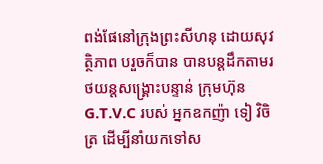ពង់ផែនៅក្រុងព្រះសីហនុ ដោយសុវត្ថិភាព បរួចក៏បាន បានបន្តដឹកតាមរថយន្តសង្គ្រោះបន្ទាន់ ក្រុមហ៊ុន G.T.V.C របស់ អ្នកឧកញ៉ា ទៀ វិចិត្រ ដើម្បីនាំយកទៅស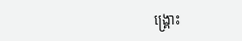ង្គ្រោះ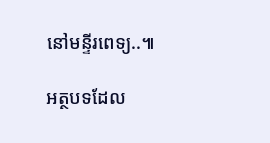នៅមន្ទីរពេទ្យ..៕

អត្ថបទដែល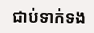ជាប់ទាក់ទង